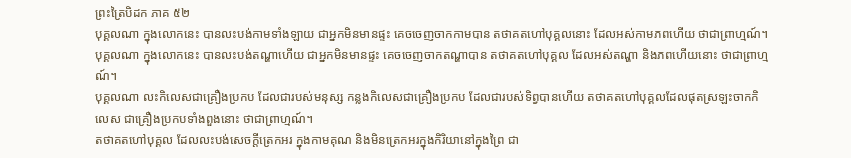ព្រះត្រៃបិដក ភាគ ៥២
បុគ្គលណា ក្នុងលោកនេះ បានលះបង់កាមទាំងឡាយ ជាអ្នកមិនមានផ្ទះ គេចចេញចាកកាមបាន តថាគតហៅបុគ្គលនោះ ដែលអស់កាមភពហើយ ថាជាព្រាហ្មណ៍។
បុគ្គលណា ក្នុងលោកនេះ បានលះបង់តណ្ហាហើយ ជាអ្នកមិនមានផ្ទះ គេចចេញចាកតណ្ហាបាន តថាគតហៅបុគ្គល ដែលអស់តណ្ហា និងភពហើយនោះ ថាជាព្រាហ្មណ៍។
បុគ្គលណា លះកិលេសជាគ្រឿងប្រកប ដែលជារបស់មនុស្ស កន្លងកិលេសជាគ្រឿងប្រកប ដែលជារបស់ទិព្វបានហើយ តថាគតហៅបុគ្គលដែលផុតស្រឡះចាកកិលេស ជាគ្រឿងប្រកបទាំងពួងនោះ ថាជាព្រាហ្មណ៍។
តថាគតហៅបុគ្គល ដែលលះបង់សេចក្តីត្រេកអរ ក្នុងកាមគុណ និងមិនត្រេកអរក្នុងកិរិយានៅក្នុងព្រៃ ជា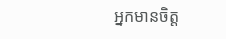អ្នកមានចិត្ត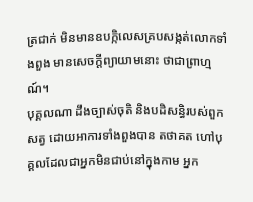ត្រជាក់ មិនមានឧបក្កិលេសគ្របសង្កត់លោកទាំងពួង មានសេចក្តីព្យាយាមនោះ ថាជាព្រាហ្មណ៍។
បុគ្គលណា ដឹងច្បាស់ចុតិ និងបដិសន្ធិរបស់ពួកសត្វ ដោយអាការទាំងពួងបាន តថាគត ហៅបុគ្គលដែលជាអ្នកមិនជាប់នៅក្នុងកាម អ្នក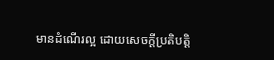មានដំណើរល្អ ដោយសេចក្តីប្រតិបត្តិ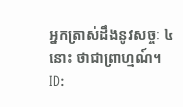អ្នកត្រាស់ដឹងនូវសច្ចៈ ៤ នោះ ថាជាព្រាហ្មណ៍។
ID: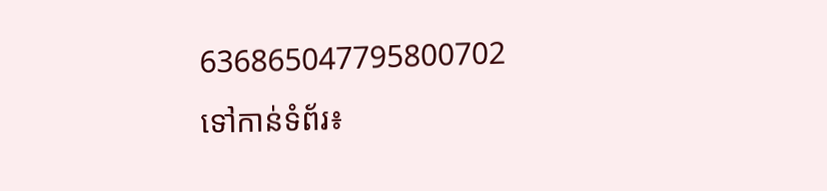636865047795800702
ទៅកាន់ទំព័រ៖